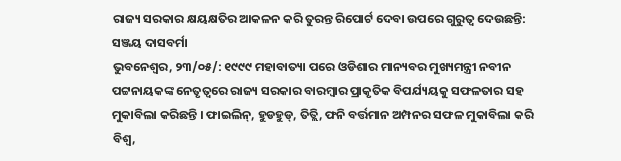ରାଜ୍ୟ ସରକାର କ୍ଷୟକ୍ଷତିର ଆକଳନ କରି ତୁରନ୍ତ ରିପୋର୍ଟ ଦେବା ଉପରେ ଗୁରୁତ୍ୱ ଦେଉଛନ୍ତି: ସଞ୍ଜୟ ଦାସବର୍ମା
ଭୁବନେଶ୍ୱର, ୨୩/୦୫/: ୧୯୯୯ ମହାବାତ୍ୟା ପରେ ଓଡିଶାର ମାନ୍ୟବର ମୁଖ୍ୟମନ୍ତ୍ରୀ ନବୀନ ପଟ୍ଟନାୟକଙ୍କ ନେତୃତ୍ୱରେ ରାଜ୍ୟ ସରକାର ବାରମ୍ବାର ପ୍ରାକୃତିକ ବିପର୍ଯ୍ୟୟକୁ ସଫଳତାର ସହ ମୁକାବିଲା କରିଛନ୍ତି । ଫାଇଲିନ୍, ହୁଡହୁଡ୍, ତିତ୍ଲି, ଫନି ବର୍ତ୍ତମାନ ଅମ୍ପନର ସଫଳ ମୁକାବିଲା କରି ବିଶ୍ୱ,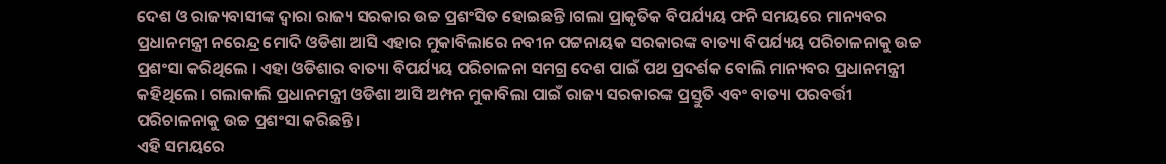ଦେଶ ଓ ରାଜ୍ୟବାସୀଙ୍କ ଦ୍ୱାରା ରାଜ୍ୟ ସରକାର ଉଚ୍ଚ ପ୍ରଶଂସିତ ହୋଇଛନ୍ତି ।ଗଲା ପ୍ରାକୃତିକ ବିପର୍ଯ୍ୟୟ ଫନି ସମୟରେ ମାନ୍ୟବର ପ୍ରଧାନମନ୍ତ୍ରୀ ନରେନ୍ଦ୍ର ମୋଦି ଓଡିଶା ଆସି ଏହାର ମୁକାବିଲାରେ ନବୀନ ପଟ୍ଟନାୟକ ସରକାରଙ୍କ ବାତ୍ୟା ବିପର୍ଯ୍ୟୟ ପରିଚାଳନାକୁ ଉଚ୍ଚ ପ୍ରଶଂସା କରିଥିଲେ । ଏହା ଓଡିଶାର ବାତ୍ୟା ବିପର୍ଯ୍ୟୟ ପରିଚାଳନା ସମଗ୍ର ଦେଶ ପାଇଁ ପଥ ପ୍ରଦର୍ଶକ ବୋଲି ମାନ୍ୟବର ପ୍ରଧାନମନ୍ତ୍ରୀ କହିଥିଲେ । ଗଲାକାଲି ପ୍ରଧାନମନ୍ତ୍ରୀ ଓଡିଶା ଆସି ଅମ୍ପନ ମୁକାବିଲା ପାଇଁ ରାଜ୍ୟ ସରକାରଙ୍କ ପ୍ରସ୍ତୁତି ଏବଂ ବାତ୍ୟା ପରବର୍ତ୍ତୀ ପରିଚାଳନାକୁ ଉଚ୍ଚ ପ୍ରଶଂସା କରିଛନ୍ତି ।
ଏହି ସମୟରେ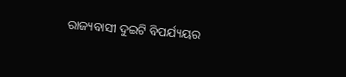ରାଜ୍ୟବାସୀ ଦୁଇଟି ବିପର୍ଯ୍ୟୟର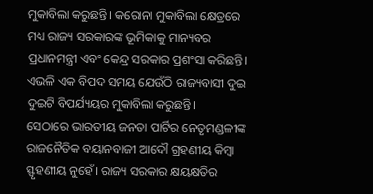ମୁକାବିଲା କରୁଛନ୍ତି। କରୋନା ମୁକାବିଲା କ୍ଷେତ୍ରରେ ମଧ୍ୟ ରାଜ୍ୟ ସରକାରଙ୍କ ଭୂମିକାକୁ ମାନ୍ୟବର ପ୍ରଧାନମନ୍ତ୍ରୀ ଏବଂ କେନ୍ଦ୍ର ସରକାର ପ୍ରଶଂସା କରିଛନ୍ତି। ଏଭଳି ଏକ ବିପଦ ସମୟ ଯେଉଁଠି ରାଜ୍ୟବାସୀ ଦୁଇ ଦୁଇଟି ବିପର୍ଯ୍ୟୟର ମୁକାବିଲା କରୁଛନ୍ତି।
ସେଠାରେ ଭାରତୀୟ ଜନତା ପାର୍ଟିର ନେତୃମଣ୍ଡଳୀଙ୍କ ରାଜନୈତିକ ବୟାନବାଜୀ ଆଦୌ ଗ୍ରହଣୀୟ କିମ୍ବା ସ୍ଫୃହଣୀୟ ନୁହେଁ। ରାଜ୍ୟ ସରକାର କ୍ଷୟକ୍ଷତିର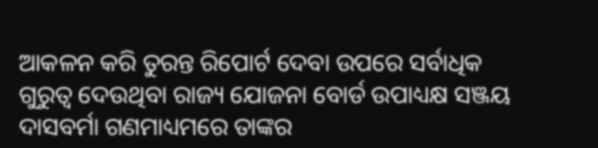ଆକଳନ କରି ତୁରନ୍ତ ରିପୋର୍ଟ ଦେବା ଉପରେ ସର୍ବାଧିକ ଗୁରୁତ୍ୱ ଦେଉଥିବା ରାଜ୍ୟ ଯୋଜନା ବୋର୍ଡ ଉପାଧ୍ୟକ୍ଷ ସଞ୍ଜୟ ଦାସବର୍ମା ଗଣମାଧ୍ୟମରେ ତାଙ୍କର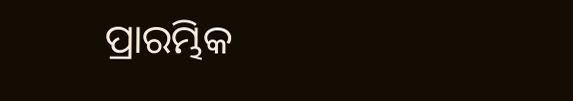ପ୍ରାରମ୍ଭିକ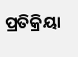ପ୍ରତିକ୍ରିୟା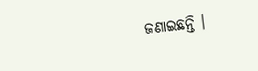ଜଣାଇଛନ୍ତି ।